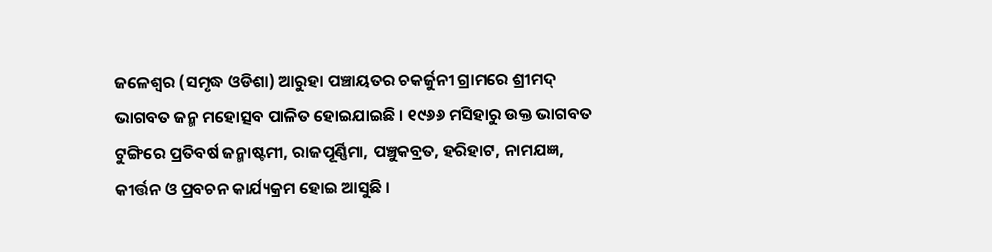ଜଳେଶ୍ୱର (ସମୃଦ୍ଧ ଓଡିଶା) ଆରୁହା ପଞ୍ଚାୟତର ଚକର୍ଜୁନୀ ଗ୍ରାମରେ ଶ୍ରୀମଦ୍ ଭାଗବତ ଜନ୍ମ ମହୋତ୍ସବ ପାଳିତ ହୋଇଯାଇଛି । ୧୯୬୬ ମସିହାରୁ ଉକ୍ତ ଭାଗବତ ଟୁଙ୍ଗିରେ ପ୍ରତିବର୍ଷ ଜନ୍ମାଷ୍ଟମୀ, ରାଜପୂର୍ଣ୍ଣିମା, ପଞ୍ଚୁକବ୍ରତ, ହରିହାଟ, ନାମଯଜ୍ଞ, କୀର୍ତ୍ତନ ଓ ପ୍ରବଚନ କାର୍ଯ୍ୟକ୍ରମ ହୋଇ ଆସୁଛି ।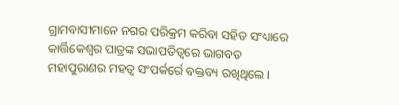ଗ୍ରାମବାସୀମାନେ ନଗର ପରିକ୍ରମ କରିବା ସହିତ ସଂଧ୍ୟାରେ କାର୍ତ୍ତିକେଶ୍ୱର ପାତ୍ରଙ୍କ ସଭାପତିତ୍ୱରେ ଭାଗବତ ମହାପୁରାଣର ମହତ୍ୱ ସଂପର୍କର୍ରେ ବକ୍ତବ୍ୟ ରଖିଥିଲେ ।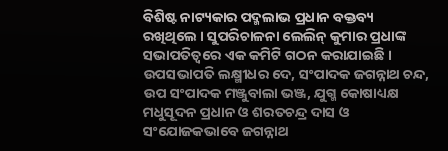ବିଶିଷ୍ଟ ନାଟ୍ୟକାର ପଦ୍ମଲାଭ ପ୍ରଧାନ ବକ୍ତବ୍ୟ ରଖିଥିଲେ । ସୁପରିଚାଳନା ଲେଲିନ୍ କୁମାର ପ୍ରଧାଙ୍କ ସଭାପତିତ୍ୱରେ ଏକ କମିଟି ଗଠନ କରାଯାଇଛି । ଉପସଭାପତି ଲକ୍ଷ୍ମୀଧର ଦେ, ସଂପାଦକ ଜଗନ୍ନାଥ ଚନ୍ଦ, ଉପ ସଂପାଦକ ମଞ୍ଜୁବାଲା ଭଞ୍ଜ, ଯୁଗ୍ମ କୋଷାଧ୍ୟକ୍ଷ ମଧୁସୂଦନ ପ୍ରଧାନ ଓ ଶରତଚନ୍ଦ୍ର ଦାସ ଓ ସଂଯୋଜକଭାବେ ଜଗନ୍ନାଥ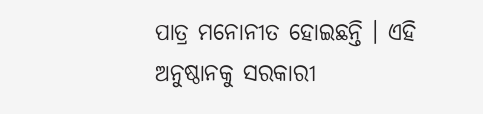ପାତ୍ର ମନୋନୀତ ହୋଇଛନ୍ତି । ଏହି ଅନୁଷ୍ଠାନକୁ ସରକାରୀ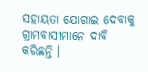ସହାୟତା ଯୋଗାଇ ଦେବାକୁ ଗ୍ରାମବାସୀମାନେ ଦାବି କରିଛନ୍ତି ।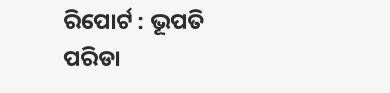ରିପୋର୍ଟ : ଭୂପତି ପରିଡା